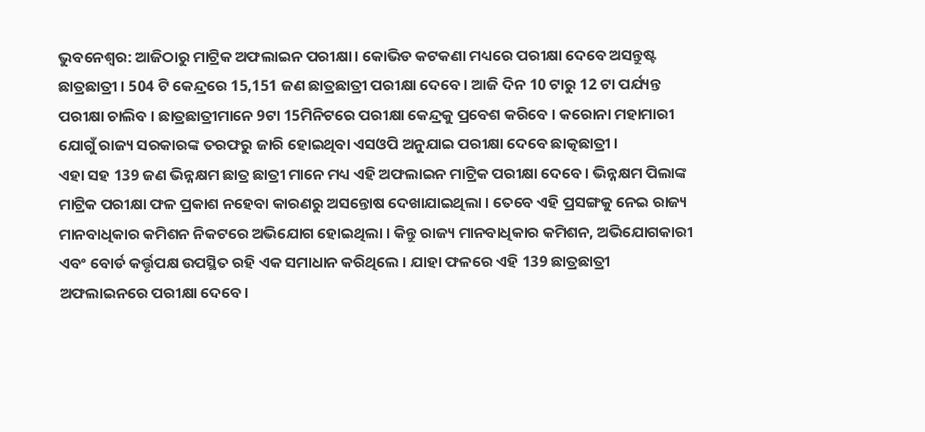ଭୁବନେଶ୍ବର: ଆଜିଠାରୁ ମାଟ୍ରିକ ଅଫଲାଇନ ପରୀକ୍ଷା। କୋଭିଡ କଟକଣା ମଧ୍ୟରେ ପରୀକ୍ଷା ଦେବେ ଅସନ୍ତୁଷ୍ଟ ଛାତ୍ରଛାତ୍ରୀ । 504 ଟି କେନ୍ଦ୍ରରେ 15,151 ଜଣ ଛାତ୍ରଛାତ୍ରୀ ପରୀକ୍ଷା ଦେବେ। ଆଜି ଦିନ 10 ଟାରୁ 12 ଟା ପର୍ଯ୍ୟନ୍ତ ପରୀକ୍ଷା ଚାଲିବ । ଛାତ୍ରଛାତ୍ରୀମାନେ 9ଟା 15ମିନିଟରେ ପରୀକ୍ଷା କେନ୍ଦ୍ରକୁ ପ୍ରବେଶ କରିବେ । କରୋନା ମହାମାରୀ ଯୋଗୁଁ ରାଜ୍ୟ ସରକାରଙ୍କ ତରଫରୁ ଜାରି ହୋଇଥିବା ଏସଓପି ଅନୁଯାଇ ପରୀକ୍ଷା ଦେବେ ଛାତ୍କଛାତ୍ରୀ ।
ଏହା ସହ 139 ଜଣ ଭିନ୍ନକ୍ଷମ ଛାତ୍ର ଛାତ୍ରୀ ମାନେ ମଧ୍ୟ ଏହି ଅଫଲାଇନ ମାଟ୍ରିକ ପରୀକ୍ଷା ଦେବେ । ଭିନ୍ନକ୍ଷମ ପିଲାଙ୍କ ମାଟ୍ରିକ ପରୀକ୍ଷା ଫଳ ପ୍ରକାଶ ନହେବା କାରଣରୁ ଅସନ୍ତୋଷ ଦେଖାଯାଇଥିଲା । ତେବେ ଏହି ପ୍ରସଙ୍ଗକୁ ନେଇ ରାଜ୍ୟ ମାନବାଧିକାର କମିଶନ ନିକଟରେ ଅଭିଯୋଗ ହୋଇଥିଲା । କିନ୍ତୁ ରାଜ୍ୟ ମାନବାଧିକାର କମିଶନ, ଅଭିଯୋଗକାରୀ ଏବଂ ବୋର୍ଡ କର୍ତ୍ତୃପକ୍ଷ ଉପସ୍ଥିତ ରହି ଏକ ସମାଧାନ କରିଥିଲେ । ଯାହା ଫଳରେ ଏହି 139 ଛାତ୍ରଛାତ୍ରୀ ଅଫଲାଇନରେ ପରୀକ୍ଷା ଦେବେ।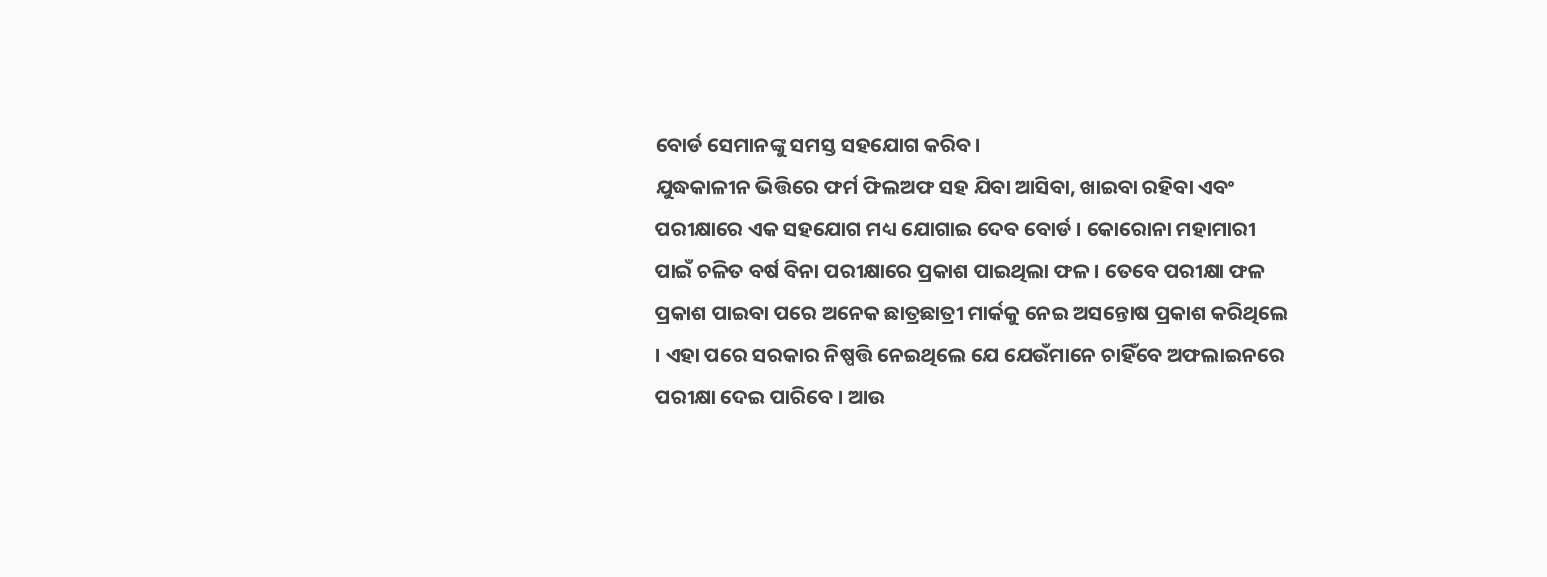ବୋର୍ଡ ସେମାନଙ୍କୁ ସମସ୍ତ ସହଯୋଗ କରିବ।
ଯୁଦ୍ଧକାଳୀନ ଭିତ୍ତିରେ ଫର୍ମ ଫିଲଅଫ ସହ ଯିବା ଆସିବା, ଖାଇବା ରହିବା ଏବଂ ପରୀକ୍ଷାରେ ଏକ ସହଯୋଗ ମଧ୍ୟ ଯୋଗାଇ ଦେବ ବୋର୍ଡ । କୋରୋନା ମହାମାରୀ ପାଇଁ ଚଳିତ ବର୍ଷ ବିନା ପରୀକ୍ଷାରେ ପ୍ରକାଶ ପାଇଥିଲା ଫଳ । ତେବେ ପରୀକ୍ଷା ଫଳ ପ୍ରକାଶ ପାଇବା ପରେ ଅନେକ ଛାତ୍ରଛାତ୍ରୀ ମାର୍କକୁ ନେଇ ଅସନ୍ତୋଷ ପ୍ରକାଶ କରିଥିଲେ । ଏହା ପରେ ସରକାର ନିଷ୍ପତ୍ତି ନେଇଥିଲେ ଯେ ଯେଉଁମାନେ ଚାହିଁବେ ଅଫଲାଇନରେ ପରୀକ୍ଷା ଦେଇ ପାରିବେ । ଆଉ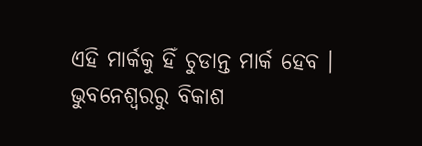ଏହି ମାର୍କକୁ ହିଁ ଚୁଡାନ୍ତ ମାର୍କ ହେବ ।
ଭୁବନେଶ୍ବରରୁ ବିକାଶ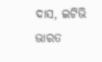ଦାସ, ଇଟିଭି ଭାରତ